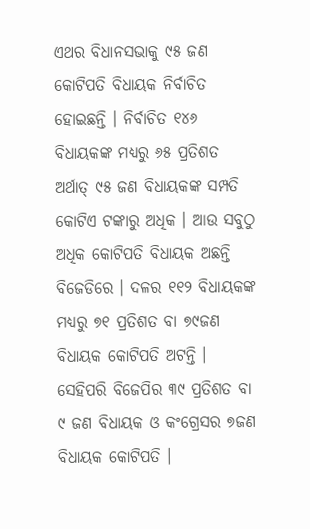ଏଥର ବିଧାନସଭାକୁ ୯୫ ଜଣ କୋଟିପତି ବିଧାୟକ ନିର୍ବାଚିତ ହୋଇଛନ୍ତି । ନିର୍ବାଚିତ ୧୪୬ ବିଧାୟକଙ୍କ ମଧ୍ୟରୁ ୬୫ ପ୍ରତିଶତ ଅର୍ଥାତ୍ ୯୫ ଜଣ ବିଧାୟକଙ୍କ ସମ୍ପତି କୋଟିଏ ଟଙ୍କାରୁ ଅଧିକ । ଆଉ ସବୁଠୁ ଅଧିକ କୋଟିପତି ବିଧାୟକ ଅଛନ୍ତି ବିଜେଡିରେ । ଦଳର ୧୧୨ ବିଧାୟକଙ୍କ ମଧ୍ୟରୁ ୭୧ ପ୍ରତିଶତ ବା ୭୯ଜଣ ବିଧାୟକ କୋଟିପତି ଅଟନ୍ତି । ସେହିପରି ବିଜେପିର ୩୯ ପ୍ରତିଶତ ବା ୯ ଜଣ ବିଧାୟକ ଓ କଂଗ୍ରେସର ୭ଜଣ ବିଧାୟକ କୋଟିପତି ।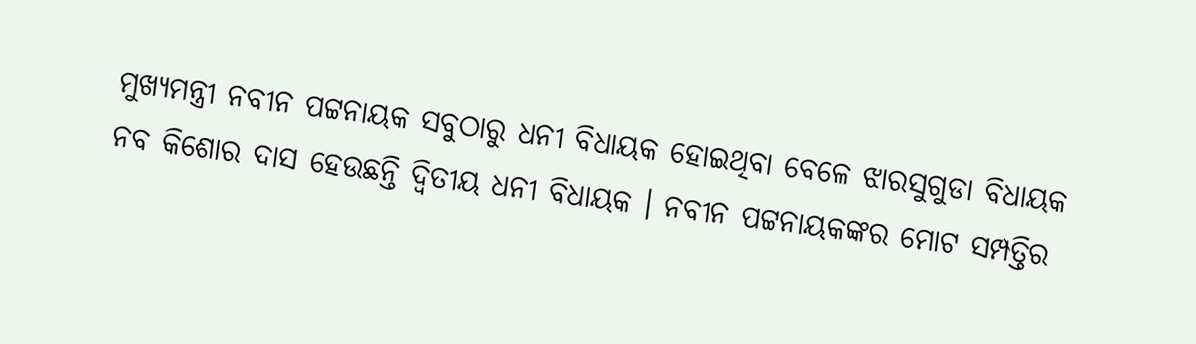ମୁଖ୍ୟମନ୍ତ୍ରୀ ନବୀନ ପଟ୍ଟନାୟକ ସବୁଠାରୁ ଧନୀ ବିଧାୟକ ହୋଇଥିବା ବେଳେ ଝାରସୁଗୁଡା ବିଧାୟକ ନବ କିଶୋର ଦାସ ହେଉଛନ୍ତି ଦ୍ୱିତୀୟ ଧନୀ ବିଧାୟକ । ନବୀନ ପଟ୍ଟନାୟକଙ୍କର ମୋଟ ସମ୍ପତ୍ତିର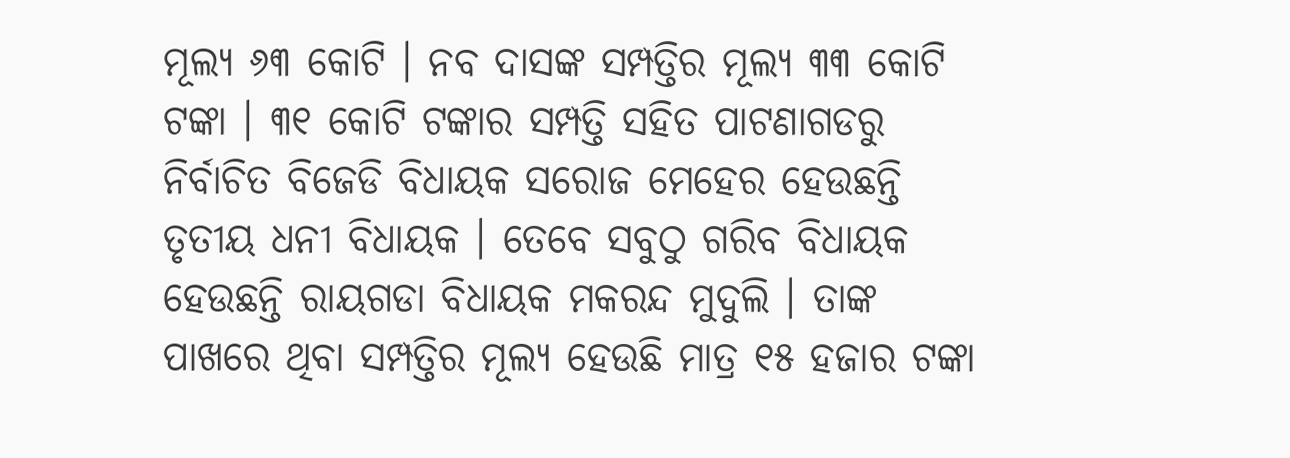ମୂଲ୍ୟ ୬୩ କୋଟି । ନବ ଦାସଙ୍କ ସମ୍ପତ୍ତିର ମୂଲ୍ୟ ୩୩ କୋଟି ଟଙ୍କା । ୩୧ କୋଟି ଟଙ୍କାର ସମ୍ପତ୍ତି ସହିତ ପାଟଣାଗଡରୁ ନିର୍ବାଚିତ ବିଜେଡି ବିଧାୟକ ସରୋଜ ମେହେର ହେଉଛନ୍ତି ତୃତୀୟ ଧନୀ ବିଧାୟକ । ତେବେ ସବୁଠୁ ଗରିବ ବିଧାୟକ ହେଉଛନ୍ତି ରାୟଗଡା ବିଧାୟକ ମକରନ୍ଦ ମୁଦୁଲି । ତାଙ୍କ ପାଖରେ ଥିବା ସମ୍ପତ୍ତିର ମୂଲ୍ୟ ହେଉଛି ମାତ୍ର ୧୫ ହଜାର ଟଙ୍କା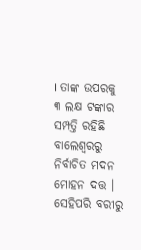। ତାଙ୍କ ଉପରକୁ ୩ ଲକ୍ଷ ଟଙ୍କାର ସମ୍ପତ୍ତି ରହିଛି ବାଲେଶ୍ୱରରୁ ନିର୍ବାଚିତ ମଦନ ମୋହନ ଦତ୍ତ । ସେହିପରି ବରୀରୁ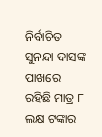ନିର୍ବାଚିତ ସୁନନ୍ଦା ଦାସଙ୍କ ପାଖରେ ରହିଛି ମାତ୍ର ୮ ଲକ୍ଷ ଟଙ୍କାର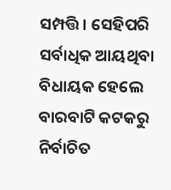ସମ୍ପତ୍ତି । ସେହିପରି ସର୍ବାଧିକ ଆୟଥିବା ବିଧାୟକ ହେଲେ ବାରବାଟି କଟକରୁ ନିର୍ବାଚିତ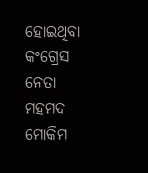ହୋଇଥିବା କଂଗ୍ରେସ ନେତା ମହମଦ ମୋକିମ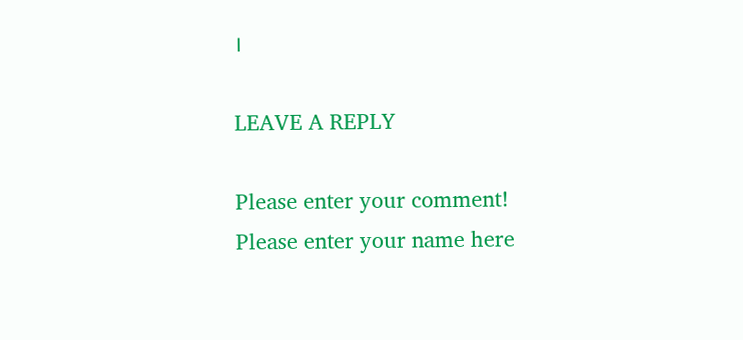।

LEAVE A REPLY

Please enter your comment!
Please enter your name here